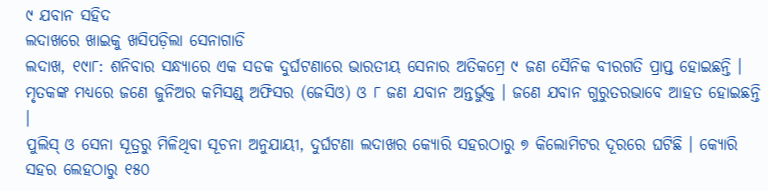୯ ଯବାନ ସହିଦ
ଲଦାଖରେ ଖାଇକୁ ଖସିପଡ଼ିଲା ସେନାଗାଡି
ଲଦାଖ, ୧୯ା୮: ଶନିବାର ସନ୍ଧ୍ୟାରେ ଏକ ସଡକ ଦୁର୍ଘଟଣାରେ ଭାରତୀୟ ସେନାର ଅତିକମ୍ରେ ୯ ଜଣ ସୈନିକ ବୀରଗତି ପ୍ରାପ୍ତ ହୋଇଛନ୍ତି । ମୃତକଙ୍କ ମଧ୍ୟରେ ଜଣେ ଜୁନିଅର କମିସଣ୍ଡ୍ ଅଫିସର (ଜେସିଓ) ଓ ୮ ଜଣ ଯବାନ ଅନ୍ତର୍ଭୁକ୍ତ । ଜଣେ ଯବାନ ଗୁରୁତରଭାବେ ଆହତ ହୋଇଛନ୍ତି ।
ପୁଲିସ୍ ଓ ସେନା ସୂତ୍ରରୁ ମିଳିଥିବା ସୂଚନା ଅନୁଯାୟୀ, ଦୁର୍ଘଟଣା ଲଦାଖର କ୍ୟୋରି ସହରଠାରୁ ୭ କିଲୋମିଟର ଦୂରରେ ଘଟିଛି । କ୍ୟୋରି ସହର ଲେହଠାରୁ ୧୫୦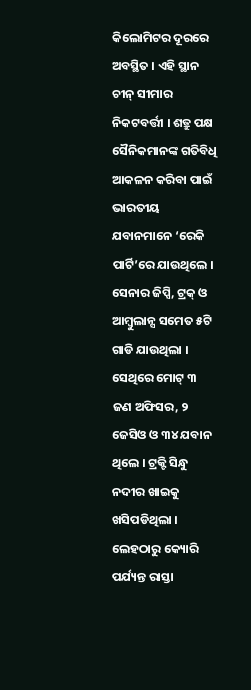କିଲୋମିଟର ଦୂରରେ ଅବସ୍ଥିତ । ଏହି ସ୍ଥାନ ଚୀନ୍ ସୀମାର ନିକଟବର୍ତ୍ତୀ । ଶତ୍ରୁ ପକ୍ଷ ସୈନିକମାନଙ୍କ ଗତିବିଧି ଆକଳନ କରିବା ପାଇଁ ଭାରତୀୟ ଯବାନମାନେ ‘ରେକି ପାର୍ଟି’ରେ ଯାଉଥିଲେ । ସେନାର ଜିପ୍ସି, ଟ୍ରକ୍ ଓ ଆମ୍ବୁଲାନ୍ସ ସମେତ ୫ଟି ଗାଡି ଯାଉଥିଲା । ସେଥିରେ ମୋଟ୍ ୩ ଜଣ ଅଫିସର, ୨ ଜେସିଓ ଓ ୩୪ ଯବାନ ଥିଲେ । ଟ୍ରକ୍ଟି ସିନ୍ଧୁ ନଦୀର ଖାଇକୁ ଖସିପଡିଥିଲା । ଲେହଠାରୁ କ୍ୟୋରି ପର୍ଯ୍ୟନ୍ତ ରାସ୍ତା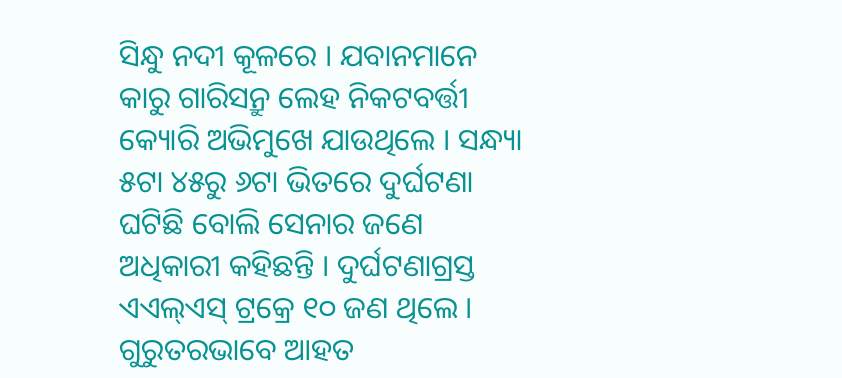ସିନ୍ଧୁ ନଦୀ କୂଳରେ । ଯବାନମାନେ କାରୁ ଗାରିସନ୍ରୁ ଲେହ ନିକଟବର୍ତ୍ତୀ କ୍ୟୋରି ଅଭିମୁଖେ ଯାଉଥିଲେ । ସନ୍ଧ୍ୟା ୫ଟା ୪୫ରୁ ୬ଟା ଭିତରେ ଦୁର୍ଘଟଣା ଘଟିଛି ବୋଲି ସେନାର ଜଣେ ଅଧିକାରୀ କହିଛନ୍ତି । ଦୁର୍ଘଟଣାଗ୍ରସ୍ତ ଏଏଲ୍ଏସ୍ ଟ୍ରକ୍ରେ ୧୦ ଜଣ ଥିଲେ । ଗୁରୁତରଭାବେ ଆହତ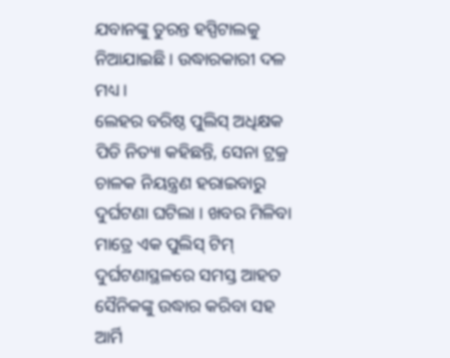ଯବାନଙ୍କୁ ତୁରନ୍ତ ହସ୍ପିଟାଲକୁ ନିଆଯାଇଛି । ଉଦ୍ଧାରକାରୀ ଦଳ ମଧ୍ୟ ।
ଲେହର ବରିଷ୍ଠ ପୁଲିସ୍ ଅଧିକ୍ଷକ ପିଡି ନିତ୍ୟା କହିଛନ୍ତି, ସେନା ଟ୍ରକ୍ର ଚାଳକ ନିୟନ୍ତ୍ରଣ ହରାଇବାରୁ ଦୁର୍ଘଟଣା ଘଟିଲା । ଖବର ମିଳିବା ମାତ୍ରେ ଏକ ପୁଲିସ୍ ଟିମ୍ ଦୁର୍ଘଟଣାସ୍ଥଳରେ ସମସ୍ତ ଆହତ ସୈନିକଙ୍କୁ ଉଦ୍ଧାର କରିବା ସହ ଆର୍ମି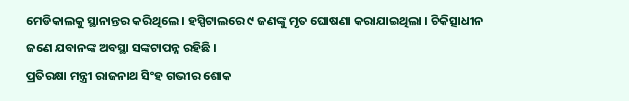ମେଡିକାଲକୁ ସ୍ଥାନାନ୍ତର କରିଥିଲେ । ହସ୍ପିଟାଲରେ ୯ ଜଣଙ୍କୁ ମୃତ ଘୋଷଣା କରାଯାଇଥିଲା । ଚିକିତ୍ସାଧୀନ ଜଣେ ଯବାନଙ୍କ ଅବସ୍ଥା ସଙ୍କଟାପନ୍ନ ରହିଛି ।
ପ୍ରତିରକ୍ଷା ମନ୍ତ୍ରୀ ରାଜନାଥ ସିଂହ ଗଭୀର ଶୋକ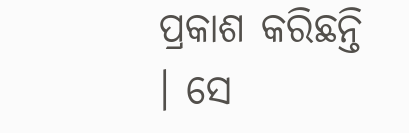ପ୍ରକାଶ କରିଛନ୍ତି । ସେ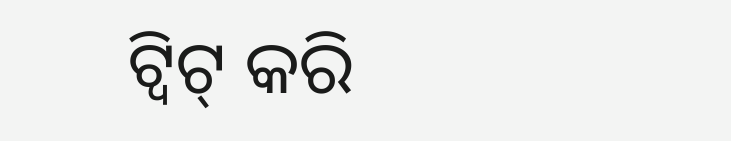ଟ୍ୱିଟ୍ କରି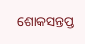ଶୋକସନ୍ତପ୍ତ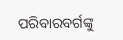ପରିବାରବର୍ଗଙ୍କୁ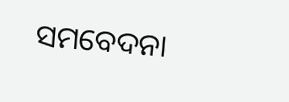ସମବେଦନା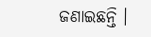ଜଣାଇଛନ୍ତି ।